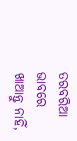ତରବରିଆ ଭାବରେ ଖାଆନ୍ତୁ ନାହିଁ,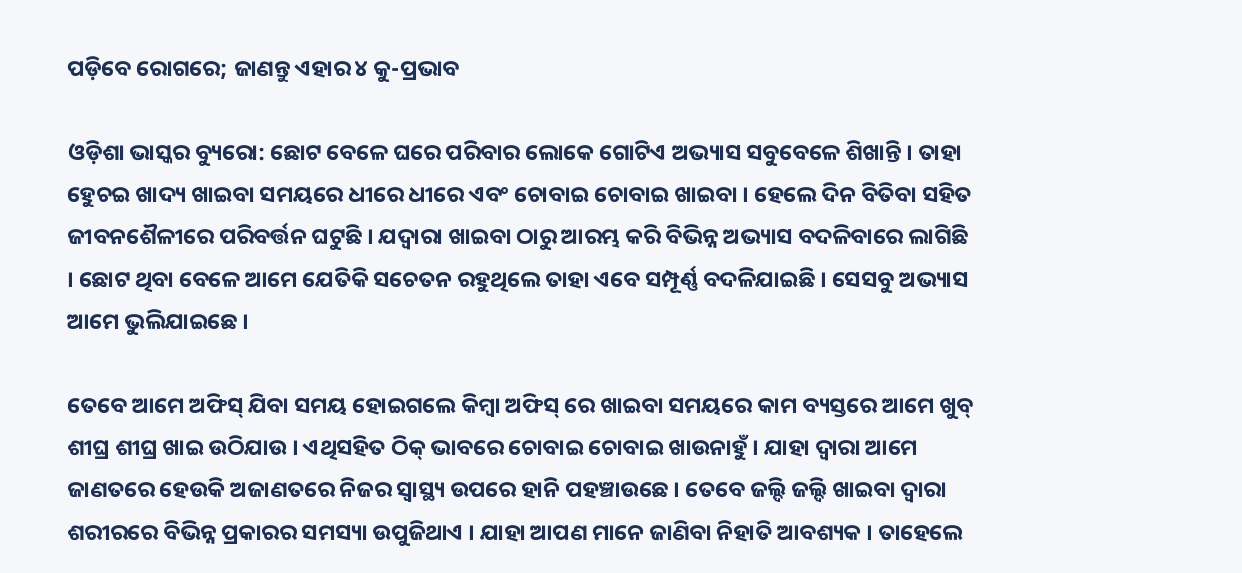ପଡ଼ିବେ ରୋଗରେ; ଜାଣନ୍ତୁ ଏହାର ୪ କୁ-ପ୍ରଭାବ

ଓଡ଼ିଶା ଭାସ୍କର ବ୍ୟୁରୋ: ଛୋଟ ବେଳେ ଘରେ ପରିବାର ଲୋକେ ଗୋଟିଏ ଅଭ୍ୟାସ ସବୁବେଳେ ଶିଖାନ୍ତି । ତାହା ହେୁଚଇ ଖାଦ୍ୟ ଖାଇବା ସମୟରେ ଧୀରେ ଧୀରେ ଏବଂ ଚୋବାଇ ଚୋବାଇ ଖାଇବା । ହେଲେ ଦିନ ବିତିବା ସହିତ ଜୀବନଶୈଳୀରେ ପରିବର୍ତ୍ତନ ଘଟୁଛି । ଯଦ୍ୱାରା ଖାଇବା ଠାରୁ ଆରମ୍ଭ କରି ବିଭିନ୍ନ ଅଭ୍ୟାସ ବଦଳିବାରେ ଲାଗିଛି । ଛୋଟ ଥିବା ବେଳେ ଆମେ ଯେତିକି ସଚେତନ ରହୁଥିଲେ ତାହା ଏବେ ସମ୍ପୂର୍ଣ୍ଣ ବଦଳିଯାଇଛି । ସେସବୁ ଅଭ୍ୟାସ ଆମେ ଭୁଲିଯାଇଛେ ।

ତେବେ ଆମେ ଅଫିସ୍ ଯିବା ସମୟ ହୋଇଗଲେ କିମ୍ବା ଅଫିସ୍ ରେ ଖାଇବା ସମୟରେ କାମ ବ୍ୟସ୍ତରେ ଆମେ ଖୁବ୍ ଶୀଘ୍ର ଶୀଘ୍ର ଖାଇ ଉଠିଯାଉ । ଏଥିସହିତ ଠିକ୍ ଭାବରେ ଚୋବାଇ ଚୋବାଇ ଖାଉନାହୁଁ । ଯାହା ଦ୍ୱାରା ଆମେ ଜାଣତରେ ହେଉକି ଅଜାଣତରେ ନିଜର ସ୍ୱାସ୍ଥ୍ୟ ଉପରେ ହାନି ପହଞ୍ଚାଉଛେ । ତେବେ ଜଲ୍ଦି ଜଲ୍ଦି ଖାଇବା ଦ୍ୱାରା ଶରୀରରେ ବିଭିନ୍ନ ପ୍ରକାରର ସମସ୍ୟା ଉପୁଜିଥାଏ । ଯାହା ଆପଣ ମାନେ ଜାଣିବା ନିହାତି ଆବଶ୍ୟକ । ତାହେଲେ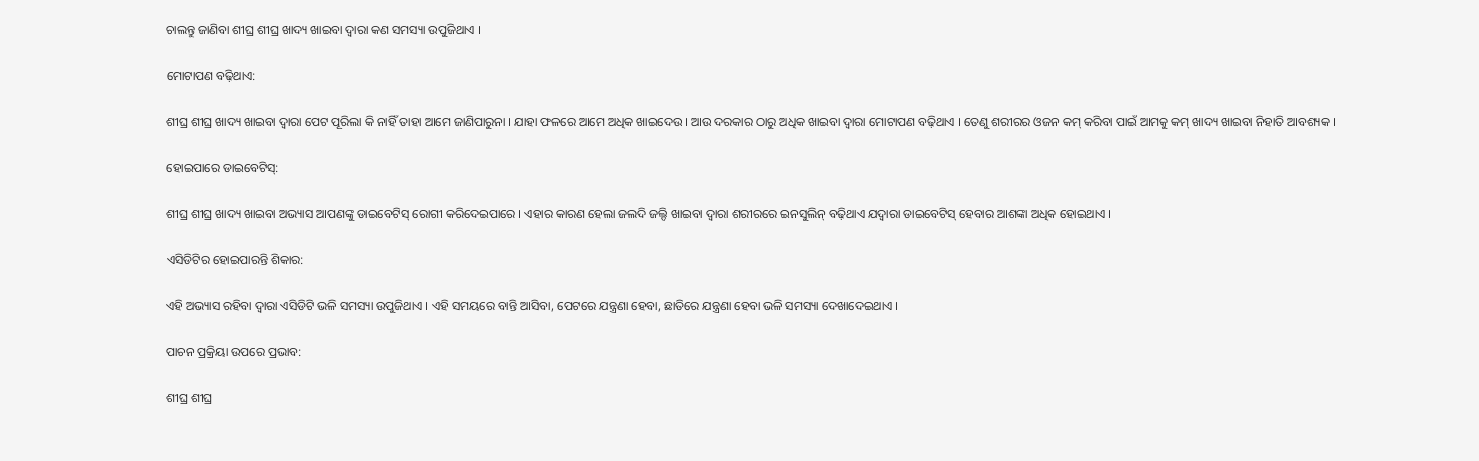ଚାଲନ୍ତୁ ଜାଣିବା ଶୀଘ୍ର ଶୀଘ୍ର ଖାଦ୍ୟ ଖାଇବା ଦ୍ୱାରା କଣ ସମସ୍ୟା ଉପୁଜିଥାଏ ।

ମୋଟାପଣ ବଢ଼ିଥାଏ:

ଶୀଘ୍ର ଶୀଘ୍ର ଖାଦ୍ୟ ଖାଇବା ଦ୍ୱାରା ପେଟ ପୂରିଲା କି ନାହିଁ ତାହା ଆମେ ଜାଣିପାରୁନା । ଯାହା ଫଳରେ ଆମେ ଅଧିକ ଖାଇଦେଉ । ଆଉ ଦରକାର ଠାରୁ ଅଧିକ ଖାଇବା ଦ୍ୱାରା ମୋଟାପଣ ବଢ଼ିଥାଏ । ତେଣୁ ଶରୀରର ଓଜନ କମ୍ କରିବା ପାଇଁ ଆମକୁ କମ୍ ଖାଦ୍ୟ ଖାଇବା ନିହାତି ଆବଶ୍ୟକ ।

ହୋଇପାରେ ଡାଇବେଟିସ୍:

ଶୀଘ୍ର ଶୀଘ୍ର ଖାଦ୍ୟ ଖାଇବା ଅଭ୍ୟାସ ଆପଣଙ୍କୁ ଡାଇବେଟିସ୍ ରୋଗୀ କରିଦେଇପାରେ । ଏହାର କାରଣ ହେଲା ଜଲଦି ଜଲ୍ଦି ଖାଇବା ଦ୍ୱାରା ଶରୀରରେ ଇନସୁଲିନ୍ ବଢ଼ିଥାଏ ଯଦ୍ୱାରା ଡାଇବେଟିସ୍ ହେବାର ଆଶଙ୍କା ଅଧିକ ହୋଇଥାଏ ।

ଏସିଡିଟିର ହୋଇପାରନ୍ତି ଶିକାର:

ଏହି ଅଭ୍ୟାସ ରହିବା ଦ୍ୱାରା ଏସିଡିଟି ଭଳି ସମସ୍ୟା ଉପୁଜିଥାଏ । ଏହି ସମୟରେ ବାନ୍ତି ଆସିବା, ପେଟରେ ଯନ୍ତ୍ରଣା ହେବା, ଛାତିରେ ଯନ୍ତ୍ରଣା ହେବା ଭଳି ସମସ୍ୟା ଦେଖାଦେଇଥାଏ ।

ପାଚନ ପ୍ରକ୍ରିୟା ଉପରେ ପ୍ରଭାବ:

ଶୀଘ୍ର ଶୀଘ୍ର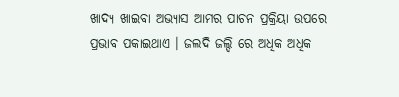ଖାଦ୍ୟ ଖାଇବା ଅଭ୍ୟାସ ଆମର ପାଚନ ପ୍ରକ୍ରିୟା ଉପରେ ପ୍ରଭାବ ପକାଇଥାଏ । ଜଲଦି ଜଲ୍ଦି ରେ ଅଧିକ ଅଧିକ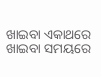ଖାଇବା ଏକାଥରେ ଖାଇବା ସମୟରେ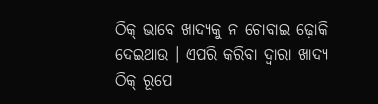ଠିକ୍ ଭାବେ ଖାଦ୍ୟକୁ ନ ଚୋବାଇ ଢ଼ୋକି ଦେଇଥାଉ । ଏପରି କରିବା ଦ୍ୱାରା ଖାଦ୍ୟ ଠିକ୍ ରୂପେ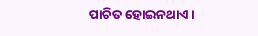ପାଚିତ ହୋଇନଥାଏ ।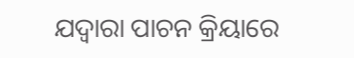ଯଦ୍ୱାରା ପାଚନ କ୍ରିୟାରେ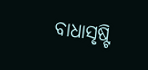ବାଧାସୃଷ୍ଟି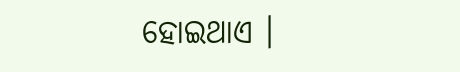ହୋଇଥାଏ ।